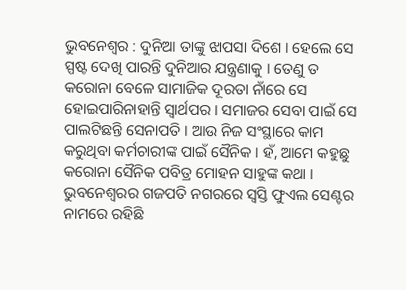ଭୁବନେଶ୍ୱର : ଦୁନିଆ ତାଙ୍କୁ ଝାପସା ଦିଶେ । ହେଲେ ସେ ସ୍ପଷ୍ଟ ଦେଖି ପାରନ୍ତି ଦୁନିଆର ଯନ୍ତ୍ରଣାକୁ । ତେଣୁ ତ କରୋନା ବେଳେ ସାମାଜିକ ଦୂରତା ନାଁରେ ସେ ହୋଇପାରିନାହାନ୍ତି ସ୍ୱାର୍ଥପର । ସମାଜର ସେବା ପାଇଁ ସେ ପାଲଟିଛନ୍ତି ସେନାପତି । ଆଉ ନିଜ ସଂସ୍ଥାରେ କାମ କରୁଥିବା କର୍ମଚାରୀଙ୍କ ପାଇଁ ସୈନିକ । ହଁ, ଆମେ କହୁଛୁ କରୋନା ସୈନିକ ପବିତ୍ର ମୋହନ ସାହୁଙ୍କ କଥା । ଭୁବନେଶ୍ୱରର ଗଜପତି ନଗରରେ ସ୍ୱସ୍ତି ଫୁଏଲ ସେଣ୍ଟର ନାମରେ ରହିଛି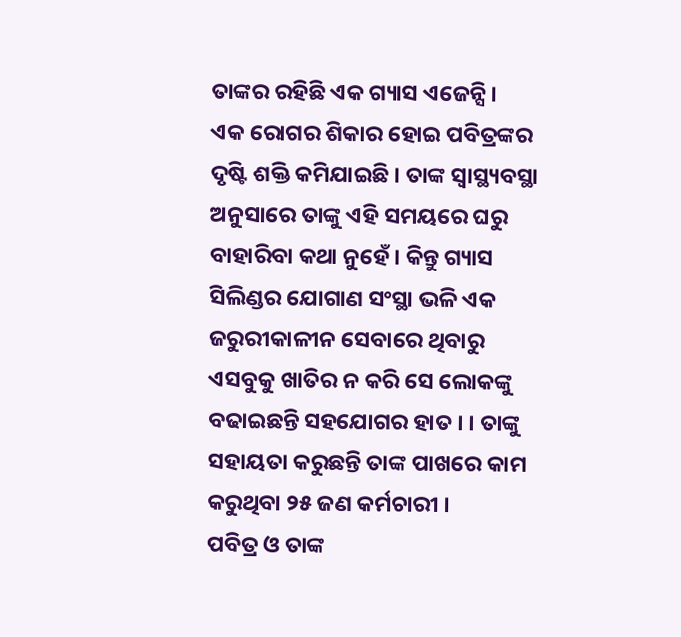ତାଙ୍କର ରହିଛି ଏକ ଗ୍ୟାସ ଏଜେନ୍ସି ।
ଏକ ରୋଗର ଶିକାର ହୋଇ ପବିତ୍ରଙ୍କର ଦୃଷ୍ଟି ଶକ୍ତି କମିଯାଇଛି । ତାଙ୍କ ସ୍ୱାସ୍ଥ୍ୟବସ୍ଥା ଅନୁସାରେ ତାଙ୍କୁ ଏହି ସମୟରେ ଘରୁ ବାହାରିବା କଥା ନୁହେଁ । କିନ୍ତୁ ଗ୍ୟାସ ସିଲିଣ୍ଡର ଯୋଗାଣ ସଂସ୍ଥା ଭଳି ଏକ ଜରୁରୀକାଳୀନ ସେବାରେ ଥିବାରୁ ଏସବୁକୁ ଖାତିର ନ କରି ସେ ଲୋକଙ୍କୁ ବଢାଇଛନ୍ତି ସହଯୋଗର ହାତ । । ତାଙ୍କୁ ସହାୟତା କରୁଛନ୍ତି ତାଙ୍କ ପାଖରେ କାମ କରୁଥିବା ୨୫ ଜଣ କର୍ମଚାରୀ ।
ପବିତ୍ର ଓ ତାଙ୍କ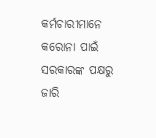କର୍ମଚାରୀମାନେ କରୋନା ପାଇଁ ସରକାରଙ୍କ ପକ୍ଷରୁ ଜାରି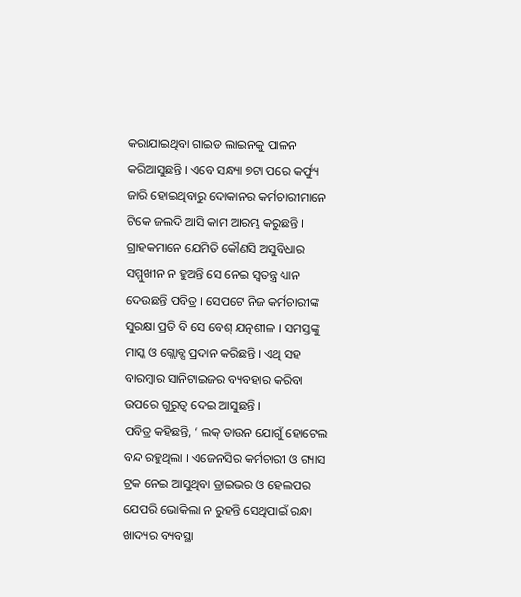କରାଯାଇଥିବା ଗାଇଡ ଲାଇନକୁ ପାଳନ କରିଆସୁଛନ୍ତି । ଏବେ ସନ୍ଧ୍ୟା ୭ଟା ପରେ କର୍ଫ୍ୟୁ ଜାରି ହୋଇଥିବାରୁ ଦୋକାନର କର୍ମଚାରୀମାନେ ଟିକେ ଜଲଦି ଆସି କାମ ଆରମ୍ଭ କରୁଛନ୍ତି । ଗ୍ରାହକମାନେ ଯେମିତି କୌଣସି ଅସୁବିଧାର ସମ୍ମୁଖୀନ ନ ହୁଅନ୍ତି ସେ ନେଇ ସ୍ୱତନ୍ତ୍ର ଧ୍ୟାନ ଦେଉଛନ୍ତି ପବିତ୍ର । ସେପଟେ ନିଜ କର୍ମଚାରୀଙ୍କ ସୁରକ୍ଷା ପ୍ରତି ବି ସେ ବେଶ୍ ଯତ୍ନଶୀଳ । ସମସ୍ତଙ୍କୁ ମାସ୍କ ଓ ଗ୍ଲୋବ୍ସ ପ୍ରଦାନ କରିଛନ୍ତି । ଏଥି ସହ ବାରମ୍ବାର ସାନିଟାଇଜର ବ୍ୟବହାର କରିବା ଉପରେ ଗୁରୁତ୍ୱ ଦେଇ ଆସୁଛନ୍ତି ।
ପବିତ୍ର କହିଛନ୍ତି, ‘ ଲକ୍ ଡାଉନ ଯୋଗୁଁ ହୋଟେଲ ବନ୍ଦ ରହୁଥିଲା । ଏଜେନସିର କର୍ମଚାରୀ ଓ ଗ୍ୟାସ ଟ୍ରକ ନେଇ ଆସୁଥିବା ଡ୍ରାଇଭର ଓ ହେଲପର ଯେପରି ଭୋକିଲା ନ ରୁହନ୍ତି ସେଥିପାଇଁ ରନ୍ଧା ଖାଦ୍ୟର ବ୍ୟବସ୍ଥା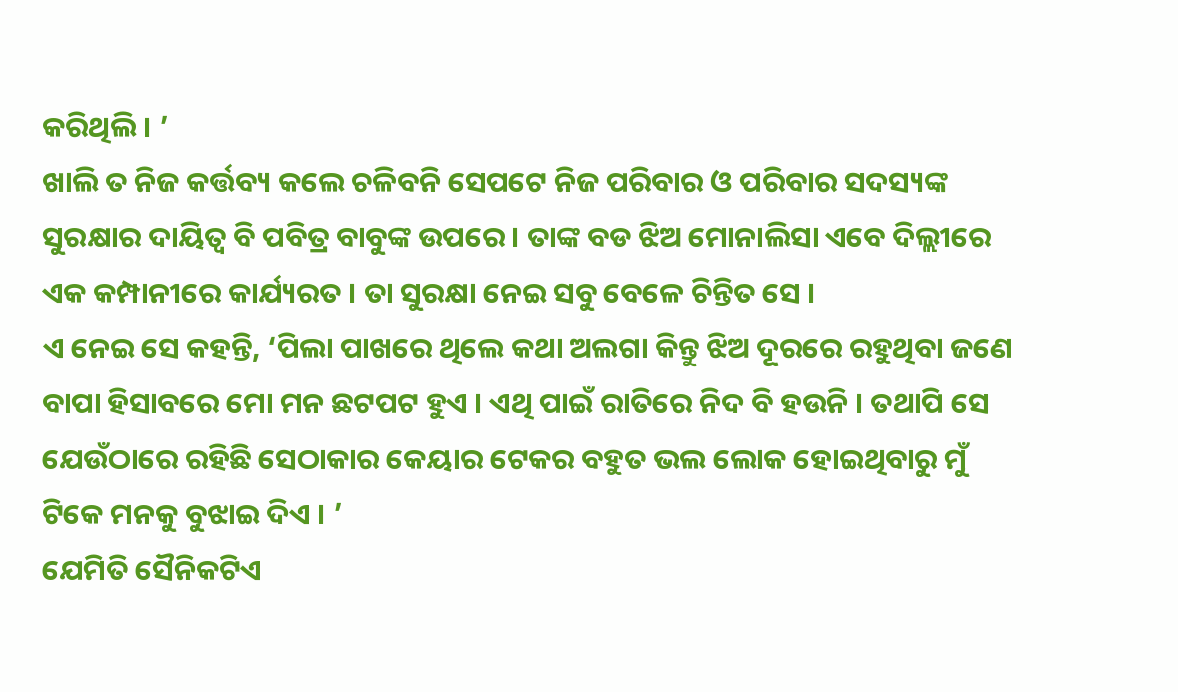କରିଥିଲି । ’
ଖାଲି ତ ନିଜ କର୍ତ୍ତବ୍ୟ କଲେ ଚଳିବନି ସେପଟେ ନିଜ ପରିବାର ଓ ପରିବାର ସଦସ୍ୟଙ୍କ ସୁରକ୍ଷାର ଦାୟିତ୍ୱ ବି ପବିତ୍ର ବାବୁଙ୍କ ଉପରେ । ତାଙ୍କ ବଡ ଝିଅ ମୋନାଲିସା ଏବେ ଦିଲ୍ଲୀରେ ଏକ କମ୍ପାନୀରେ କାର୍ଯ୍ୟରତ । ତା ସୁରକ୍ଷା ନେଇ ସବୁ ବେଳେ ଚିନ୍ତିତ ସେ ।
ଏ ନେଇ ସେ କହନ୍ତି, ‘ପିଲା ପାଖରେ ଥିଲେ କଥା ଅଲଗା କିନ୍ତୁ ଝିଅ ଦୂରରେ ରହୁଥିବା ଜଣେ ବାପା ହିସାବରେ ମୋ ମନ ଛଟପଟ ହୁଏ । ଏଥି ପାଇଁ ରାତିରେ ନିଦ ବି ହଉନି । ତଥାପି ସେ ଯେଉଁଠାରେ ରହିଛି ସେଠାକାର କେୟାର ଟେକର ବହୁତ ଭଲ ଲୋକ ହୋଇଥିବାରୁ ମୁଁ ଟିକେ ମନକୁ ବୁଝାଇ ଦିଏ । ’
ଯେମିତି ସୈନିକଟିଏ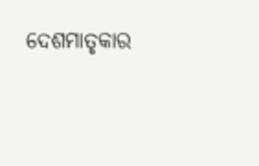ଦେଶମାତୃକାର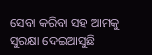ସେବା କରିବା ସହ ଆମକୁ ସୁରକ୍ଷା ଦେଇଆସୁଛି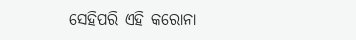ସେହିପରି ଏହି କରୋନା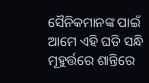ସୈନିକମାନଙ୍କ ପାଇଁ ଆମେ ଏହି ଘଡି ସନ୍ଧି ମୂହୁର୍ତ୍ତରେ ଶାନ୍ତିରେ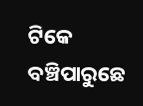ଟିକେ ବଞ୍ଚିପାରୁଛେ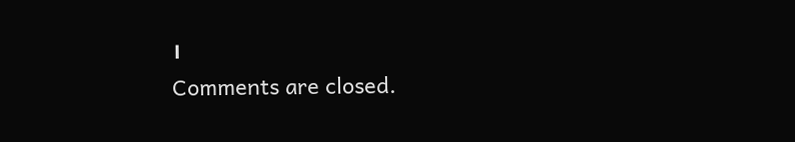।
Comments are closed.